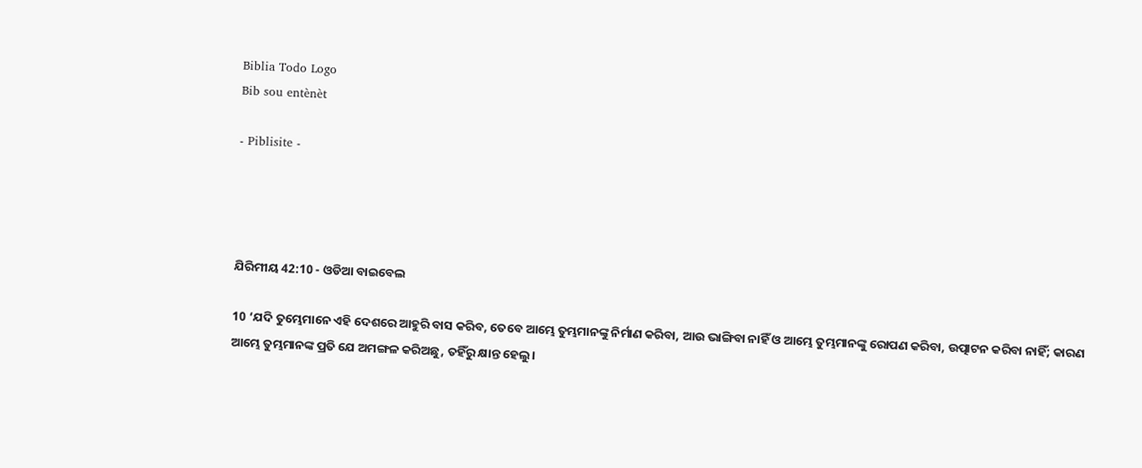Biblia Todo Logo
Bib sou entènèt

- Piblisite -




ଯିରିମୀୟ 42:10 - ଓଡିଆ ବାଇବେଲ

10 ‘ଯଦି ତୁମ୍ଭେମାନେ ଏହି ଦେଶରେ ଆହୁରି ବାସ କରିବ, ତେବେ ଆମ୍ଭେ ତୁମ୍ଭମାନଙ୍କୁ ନିର୍ମାଣ କରିବା, ଆଉ ଭାଙ୍ଗିବା ନାହିଁ ଓ ଆମ୍ଭେ ତୁମ୍ଭମାନଙ୍କୁ ରୋପଣ କରିବା, ଉତ୍ପାଟନ କରିବା ନାହିଁ; କାରଣ ଆମ୍ଭେ ତୁମ୍ଭମାନଙ୍କ ପ୍ରତି ଯେ ଅମଙ୍ଗଳ କରିଅଛୁ, ତହିଁରୁ କ୍ଷାନ୍ତ ହେଲୁ।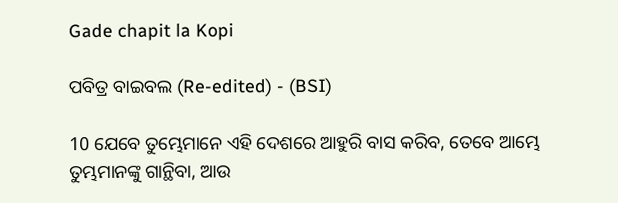Gade chapit la Kopi

ପବିତ୍ର ବାଇବଲ (Re-edited) - (BSI)

10 ଯେବେ ତୁମ୍ଭେମାନେ ଏହି ଦେଶରେ ଆହୁରି ବାସ କରିବ, ତେବେ ଆମ୍ଭେ ତୁମ୍ଭମାନଙ୍କୁ ଗାନ୍ଥିବା, ଆଉ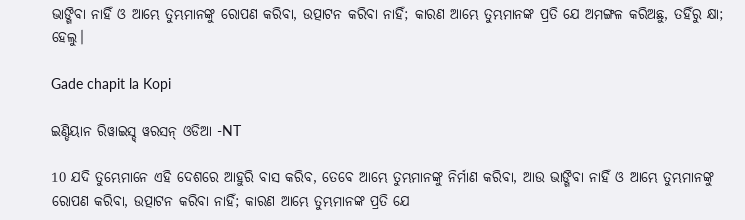ଭାଙ୍ଗିବା ନାହିଁ ଓ ଆମ୍ଭେ ତୁମ୍ଭମାନଙ୍କୁ ରୋପଣ କରିବା, ଉତ୍ପାଟନ କରିବା ନାହିଁ; କାରଣ ଆମ୍ଭେ ତୁମ୍ଭମାନଙ୍କ ପ୍ରତି ଯେ ଅମଙ୍ଗଳ କରିଅଛୁ, ତହିଁରୁ କ୍ଷା; ହେଲୁ।

Gade chapit la Kopi

ଇଣ୍ଡିୟାନ ରିୱାଇସ୍ଡ୍ ୱରସନ୍ ଓଡିଆ -NT

10 ଯଦି ତୁମ୍ଭେମାନେ ଏହି ଦେଶରେ ଆହୁରି ବାସ କରିବ, ତେବେ ଆମ୍ଭେ ତୁମ୍ଭମାନଙ୍କୁ ନିର୍ମାଣ କରିବା, ଆଉ ଭାଙ୍ଗିବା ନାହିଁ ଓ ଆମ୍ଭେ ତୁମ୍ଭମାନଙ୍କୁ ରୋପଣ କରିବା, ଉତ୍ପାଟନ କରିବା ନାହିଁ; କାରଣ ଆମ୍ଭେ ତୁମ୍ଭମାନଙ୍କ ପ୍ରତି ଯେ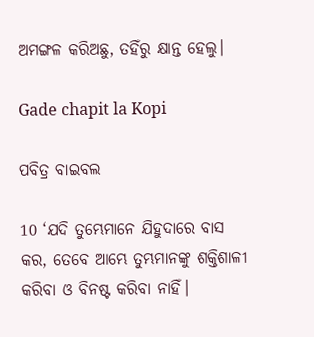ଅମଙ୍ଗଳ କରିଅଛୁ, ତହିଁରୁ କ୍ଷାନ୍ତ ହେଲୁ।

Gade chapit la Kopi

ପବିତ୍ର ବାଇବଲ

10 ‘ଯଦି ତୁମ୍ଭେମାନେ ଯିହୁଦାରେ ବାସ କର, ତେବେ ଆମ୍ଭେ ତୁମ୍ଭମାନଙ୍କୁ ଶକ୍ତିଶାଳୀ କରିବା ଓ ବିନଷ୍ଟ କରିବା ନାହିଁ।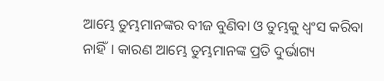ଆମ୍ଭେ ତୁମ୍ଭମାନଙ୍କର ବୀଜ ବୁଣିବା ଓ ତୁମ୍ଭକୁ ଧ୍ୱଂସ କରିବା ନାହିଁ। କାରଣ ଆମ୍ଭେ ତୁମ୍ଭମାନଙ୍କ ପ୍ରତି ଦୁର୍ଭାଗ୍ୟ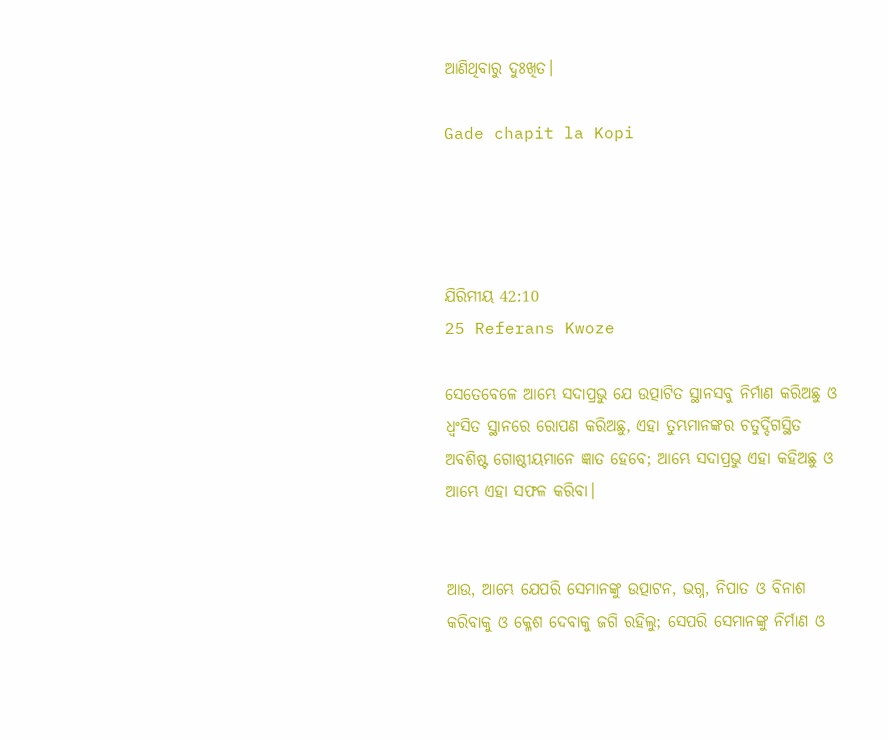ଆଣିଥିବାରୁ ଦୁଃଖିତ।

Gade chapit la Kopi




ଯିରିମୀୟ 42:10
25 Referans Kwoze

ସେତେବେଳେ ଆମ୍ଭେ ସଦାପ୍ରଭୁ ଯେ ଉତ୍ପାଟିତ ସ୍ଥାନସବୁ ନିର୍ମାଣ କରିଅଛୁ ଓ ଧ୍ୱଂସିତ ସ୍ଥାନରେ ରୋପଣ କରିଅଛୁ, ଏହା ତୁମ୍ଭମାନଙ୍କର ଚତୁର୍ଦ୍ଦିଗସ୍ଥିତ ଅବଶିଷ୍ଟ ଗୋଷ୍ଠୀୟମାନେ ଜ୍ଞାତ ହେବେ; ଆମ୍ଭେ ସଦାପ୍ରଭୁ ଏହା କହିଅଛୁ ଓ ଆମ୍ଭେ ଏହା ସଫଳ କରିବା।


ଆଉ, ଆମ୍ଭେ ଯେପରି ସେମାନଙ୍କୁ ଉତ୍ପାଟନ, ଭଗ୍ନ, ନିପାତ ଓ ବିନାଶ କରିବାକୁ ଓ କ୍ଳେଶ ଦେବାକୁ ଜଗି ରହିଲୁ; ସେପରି ସେମାନଙ୍କୁ ନିର୍ମାଣ ଓ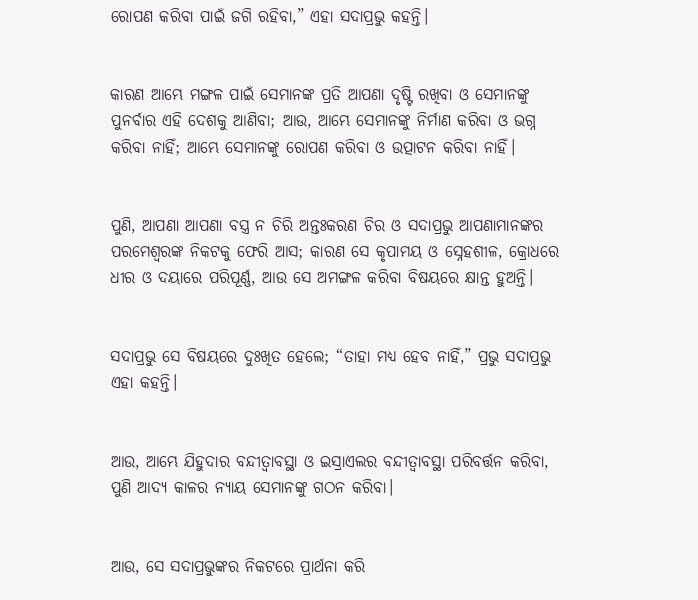ରୋପଣ କରିବା ପାଇଁ ଜଗି ରହିବା,” ଏହା ସଦାପ୍ରଭୁ କହନ୍ତି।


କାରଣ ଆମ୍ଭେ ମଙ୍ଗଳ ପାଇଁ ସେମାନଙ୍କ ପ୍ରତି ଆପଣା ଦୃଷ୍ଟି ରଖିବା ଓ ସେମାନଙ୍କୁ ପୁନର୍ବାର ଏହି ଦେଶକୁ ଆଣିବା; ଆଉ, ଆମ୍ଭେ ସେମାନଙ୍କୁ ନିର୍ମାଣ କରିବା ଓ ଭଗ୍ନ କରିବା ନାହିଁ; ଆମ୍ଭେ ସେମାନଙ୍କୁ ରୋପଣ କରିବା ଓ ଉତ୍ପାଟନ କରିବା ନାହିଁ।


ପୁଣି, ଆପଣା ଆପଣା ବସ୍ତ୍ର ନ ଚିରି ଅନ୍ତଃକରଣ ଚିର ଓ ସଦାପ୍ରଭୁ ଆପଣାମାନଙ୍କର ପରମେଶ୍ୱରଙ୍କ ନିକଟକୁ ଫେରି ଆସ; କାରଣ ସେ କୃପାମୟ ଓ ସ୍ନେହଶୀଳ, କ୍ରୋଧରେ ଧୀର ଓ ଦୟାରେ ପରିପୂର୍ଣ୍ଣ, ଆଉ ସେ ଅମଙ୍ଗଳ କରିବା ବିଷୟରେ କ୍ଷାନ୍ତ ହୁଅନ୍ତି।


ସଦାପ୍ରଭୁ ସେ ବିଷୟରେ ଦୁଃଖିତ ହେଲେ; “ତାହା ମଧ୍ୟ ହେବ ନାହିଁ,” ପ୍ରଭୁ ସଦାପ୍ରଭୁ ଏହା କହନ୍ତି।


ଆଉ, ଆମ୍ଭେ ଯିହୁଦାର ବନ୍ଦୀତ୍ୱାବସ୍ଥା ଓ ଇସ୍ରାଏଲର ବନ୍ଦୀତ୍ୱାବସ୍ଥା ପରିବର୍ତ୍ତନ କରିବା, ପୁଣି ଆଦ୍ୟ କାଳର ନ୍ୟାୟ ସେମାନଙ୍କୁ ଗଠନ କରିବା।


ଆଉ, ସେ ସଦାପ୍ରଭୁଙ୍କର ନିକଟରେ ପ୍ରାର୍ଥନା କରି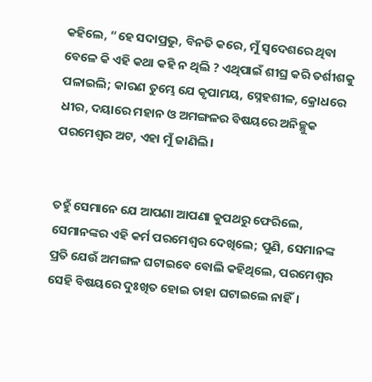କହିଲେ, “ହେ ସଦାପ୍ରଭୁ, ବିନତି କରେ, ମୁଁ ସ୍ୱଦେଶରେ ଥିବା ବେଳେ କି ଏହି କଥା କହି ନ ଥିଲି ? ଏଥିପାଇଁ ଶୀଘ୍ର କରି ତର୍ଶୀଶକୁ ପଳାଇଲି; କାରଣ ତୁମ୍ଭେ ଯେ କୃପାମୟ, ସ୍ନେହଶୀଳ, କ୍ରୋଧରେ ଧୀର, ଦୟାରେ ମହାନ ଓ ଅମଙ୍ଗଳର ବିଷୟରେ ଅନିଚ୍ଛୁକ ପରମେଶ୍ୱର ଅଟ, ଏହା ମୁଁ ଜାଣିଲି।


ତହୁଁ ସେମାନେ ଯେ ଆପଣା ଆପଣା କୁପଥରୁ ଫେରିଲେ, ସେମାନଙ୍କର ଏହି କର୍ମ ପରମେଶ୍ୱର ଦେଖିଲେ; ପୁଣି, ସେମାନଙ୍କ ପ୍ରତି ଯେଉଁ ଅମଙ୍ଗଳ ଘଟାଇବେ ବୋଲି କହିଥିଲେ, ପରମେଶ୍ୱର ସେହି ବିଷୟରେ ଦୁଃଖିତ ହୋଇ ତାହା ଘଟାଇଲେ ନାହିଁ।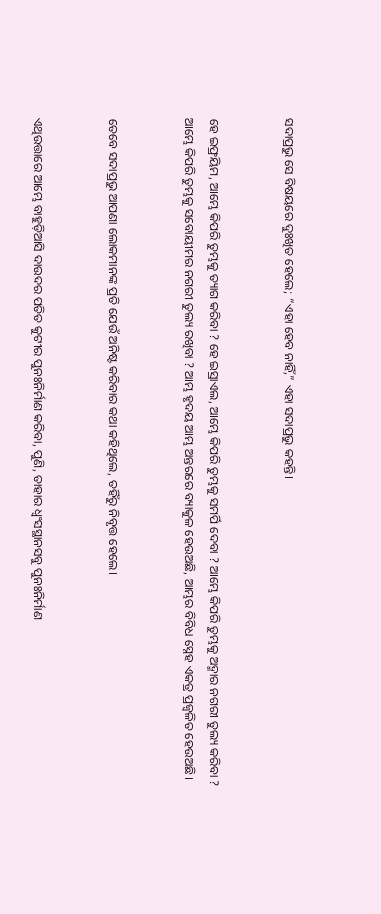ସଦାପ୍ରଭୁ ସେ ବିଷୟରେ ଦୁଃଖିତ ହେଲେ; “ଏହା ହେବ ନାହିଁ,” ଏହା ସଦାପ୍ରଭୁ କହନ୍ତି।


ହେ ଇଫ୍ରୟିମ, ଆମ୍ଭେ କିପରି ତୁମ୍ଭକୁ ତ୍ୟାଗ କରିବା ? ହେ ଇସ୍ରାଏଲ, ଆମ୍ଭେ କିପରି ତୁମ୍ଭକୁ ସମର୍ପି ଦେବା ? ଆମ୍ଭେ କିପରି ତୁମ୍ଭକୁ ଅଦ୍ମାର ନଗରୀ ତୁଲ୍ୟ କରିବା ? ଆମ୍ଭେ କିପରି ତୁମ୍ଭକୁ ସବୋୟୀମର ନଗରୀ ତୁଲ୍ୟ ରଖିବା ? ଆମ୍ଭ ହୃଦୟ ଆମ୍ଭ ଅନ୍ତରରେ ବ୍ୟାକୁଳ ହେଉଅଛି, ଆମ୍ଭର ବିବିଧ ସ୍ନେହ ଏକତ୍ର ପ୍ରଜ୍ୱଳିତ ହେଉଅଛି।


ତେବେ ସଦାପ୍ରଭୁ ଆପଣା ଲୋକମାନଙ୍କ ପ୍ରତି ଯେଉଁ ଅନିଷ୍ଟ କରିବାର କଥା କହିଥିଲେ, ତହିଁରୁ ନିବୃତ୍ତ ହେଲେ।


ଏଥିଉତ୍ତାରେ ଆମ୍ଭେ ବାହୁଡ଼ିଆସି ଦାଉଦର ପତିତ କୁଟୀର ପୁନଃନିର୍ମାଣ କରିବା, ପୁଣି, ତାହାର ଧ୍ୱଂସସ୍ଥାନସବୁ ପୁନଃନିର୍ମାଣ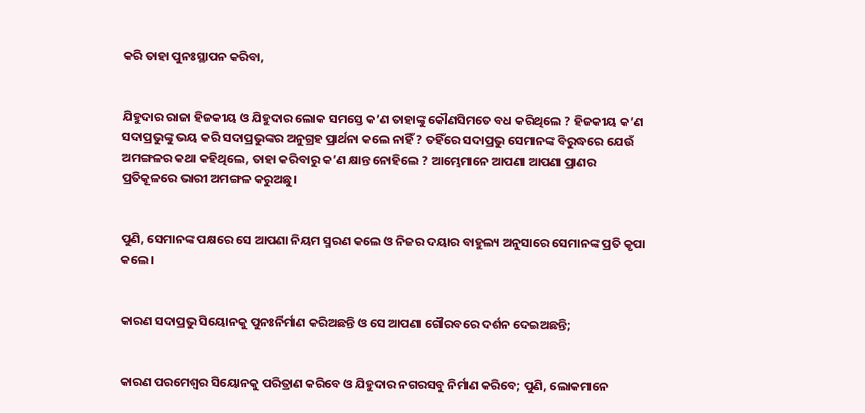କରି ତାହା ପୁନଃସ୍ଥାପନ କରିବା,


ଯିହୁଦାର ରାଜା ହିଜକୀୟ ଓ ଯିହୁଦାର ଲୋକ ସମସ୍ତେ କ’ଣ ତାହାଙ୍କୁ କୌଣସିମତେ ବଧ କରିଥିଲେ ? ହିଜକୀୟ କ’ଣ ସଦାପ୍ରଭୁଙ୍କୁ ଭୟ କରି ସଦାପ୍ରଭୁଙ୍କର ଅନୁଗ୍ରହ ପ୍ରାର୍ଥନା କଲେ ନାହିଁ ? ତହିଁରେ ସଦାପ୍ରଭୁ ସେମାନଙ୍କ ବିରୁଦ୍ଧରେ ଯେଉଁ ଅମଙ୍ଗଳର କଥା କହିଥିଲେ, ତାହା କରିବାରୁ କ’ଣ କ୍ଷାନ୍ତ ନୋହିଲେ ? ଆମ୍ଭେମାନେ ଆପଣା ଆପଣା ପ୍ରାଣର ପ୍ରତିକୂଳରେ ଭାରୀ ଅମଙ୍ଗଳ କରୁଅଛୁ।


ପୁଣି, ସେମାନଙ୍କ ପକ୍ଷରେ ସେ ଆପଣା ନିୟମ ସ୍ମରଣ କଲେ ଓ ନିଜର ଦୟାର ବାହୁଲ୍ୟ ଅନୁସାରେ ସେମାନଙ୍କ ପ୍ରତି କୃପା କଲେ।


କାରଣ ସଦାପ୍ରଭୁ ସିୟୋନକୁ ପୁନଃର୍ନିର୍ମାଣ କରିଅଛନ୍ତି ଓ ସେ ଆପଣା ଗୌରବରେ ଦର୍ଶନ ଦେଇଅଛନ୍ତି;


କାରଣ ପରମେଶ୍ୱର ସିୟୋନକୁ ପରିତ୍ରାଣ କରିବେ ଓ ଯିହୁଦାର ନଗରସବୁ ନିର୍ମାଣ କରିବେ; ପୁଣି, ଲୋକମାନେ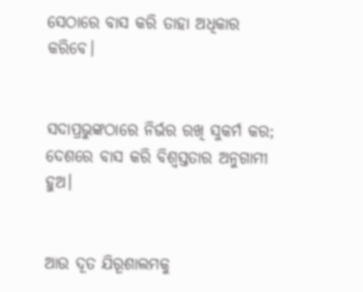ସେଠାରେ ବାସ କରି ତାହା ଅଧିକାର କରିବେ।


ସଦାପ୍ରଭୁଙ୍କଠାରେ ନିର୍ଭର ରଖି ସୁକର୍ମ କର; ଦେଶରେ ବାସ କରି ବିଶ୍ୱସ୍ତତାର ଅନୁଗାମୀ ହୁଅ।


ଆଉ ଦୂତ ଯିରୂଶାଲମକୁ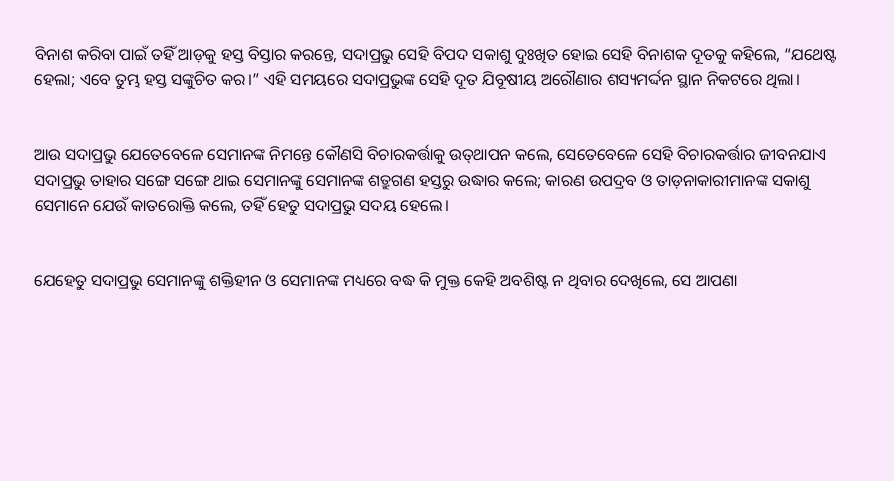ବିନାଶ କରିବା ପାଇଁ ତହିଁ ଆଡ଼କୁ ହସ୍ତ ବିସ୍ତାର କରନ୍ତେ, ସଦାପ୍ରଭୁ ସେହି ବିପଦ ସକାଶୁ ଦୁଃଖିତ ହୋଇ ସେହି ବିନାଶକ ଦୂତକୁ କହିଲେ, “ଯଥେଷ୍ଟ ହେଲା; ଏବେ ତୁମ୍ଭ ହସ୍ତ ସଙ୍କୁଚିତ କର।” ଏହି ସମୟରେ ସଦାପ୍ରଭୁଙ୍କ ସେହି ଦୂତ ଯିବୂଷୀୟ ଅରୌଣାର ଶସ୍ୟମର୍ଦ୍ଦନ ସ୍ଥାନ ନିକଟରେ ଥିଲା।


ଆଉ ସଦାପ୍ରଭୁ ଯେତେବେଳେ ସେମାନଙ୍କ ନିମନ୍ତେ କୌଣସି ବିଚାରକର୍ତ୍ତାକୁ ଉତ୍‌ଥାପନ କଲେ, ସେତେବେଳେ ସେହି ବିଚାରକର୍ତ୍ତାର ଜୀବନଯାଏ ସଦାପ୍ରଭୁ ତାହାର ସଙ୍ଗେ ସଙ୍ଗେ ଥାଇ ସେମାନଙ୍କୁ ସେମାନଙ୍କ ଶତ୍ରୁଗଣ ହସ୍ତରୁ ଉଦ୍ଧାର କଲେ; କାରଣ ଉପଦ୍ରବ ଓ ତାଡ଼ନାକାରୀମାନଙ୍କ ସକାଶୁ ସେମାନେ ଯେଉଁ କାତରୋକ୍ତି କଲେ, ତହିଁ ହେତୁ ସଦାପ୍ରଭୁ ସଦୟ ହେଲେ।


ଯେହେତୁ ସଦାପ୍ରଭୁ ସେମାନଙ୍କୁ ଶକ୍ତିହୀନ ଓ ସେମାନଙ୍କ ମଧ୍ୟରେ ବଦ୍ଧ କି ମୁକ୍ତ କେହି ଅବଶିଷ୍ଟ ନ ଥିବାର ଦେଖିଲେ, ସେ ଆପଣା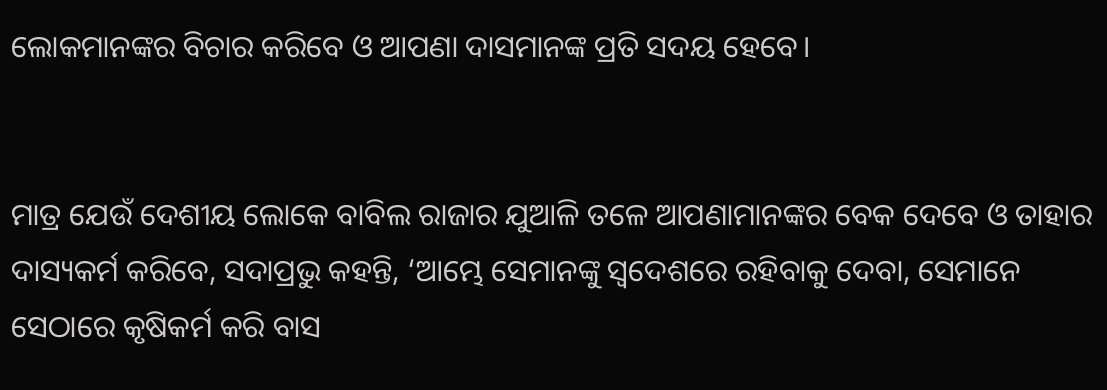ଲୋକମାନଙ୍କର ବିଚାର କରିବେ ଓ ଆପଣା ଦାସମାନଙ୍କ ପ୍ରତି ସଦୟ ହେବେ।


ମାତ୍ର ଯେଉଁ ଦେଶୀୟ ଲୋକେ ବାବିଲ ରାଜାର ଯୁଆଳି ତଳେ ଆପଣାମାନଙ୍କର ବେକ ଦେବେ ଓ ତାହାର ଦାସ୍ୟକର୍ମ କରିବେ, ସଦାପ୍ରଭୁ କହନ୍ତି, ‘ଆମ୍ଭେ ସେମାନଙ୍କୁ ସ୍ୱଦେଶରେ ରହିବାକୁ ଦେବା, ସେମାନେ ସେଠାରେ କୃଷିକର୍ମ କରି ବାସ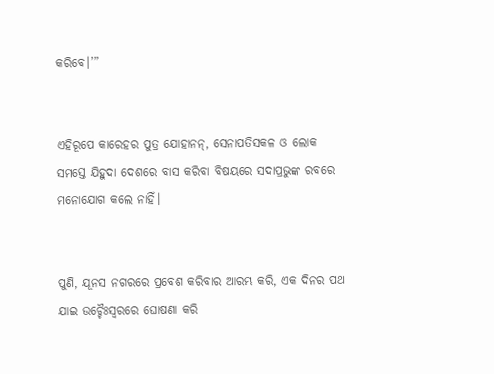କରିବେ।’”


ଏହିରୂପେ କାରେହର ପୁତ୍ର ଯୋହାନନ୍‍, ସେନାପତିସକଳ ଓ ଲୋକ ସମସ୍ତେ ଯିହୁଦା ଦେଶରେ ବାସ କରିବା ବିଷୟରେ ସଦାପ୍ରଭୁଙ୍କ ରବରେ ମନୋଯୋଗ କଲେ ନାହିଁ।


ପୁଣି, ଯୂନସ ନଗରରେ ପ୍ରବେଶ କରିବାର ଆରମ୍ଭ କରି, ଏକ ଦିନର ପଥ ଯାଇ ଉଚ୍ଚୈଃସ୍ୱରରେ ଘୋଷଣା କରି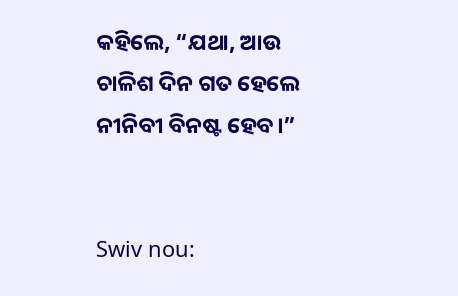କହିଲେ, “ଯଥା, ଆଉ ଚାଳିଶ ଦିନ ଗତ ହେଲେ ନୀନିବୀ ବିନଷ୍ଟ ହେବ।”


Swiv nou: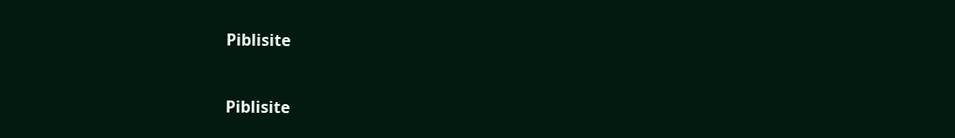Piblisite


Piblisite